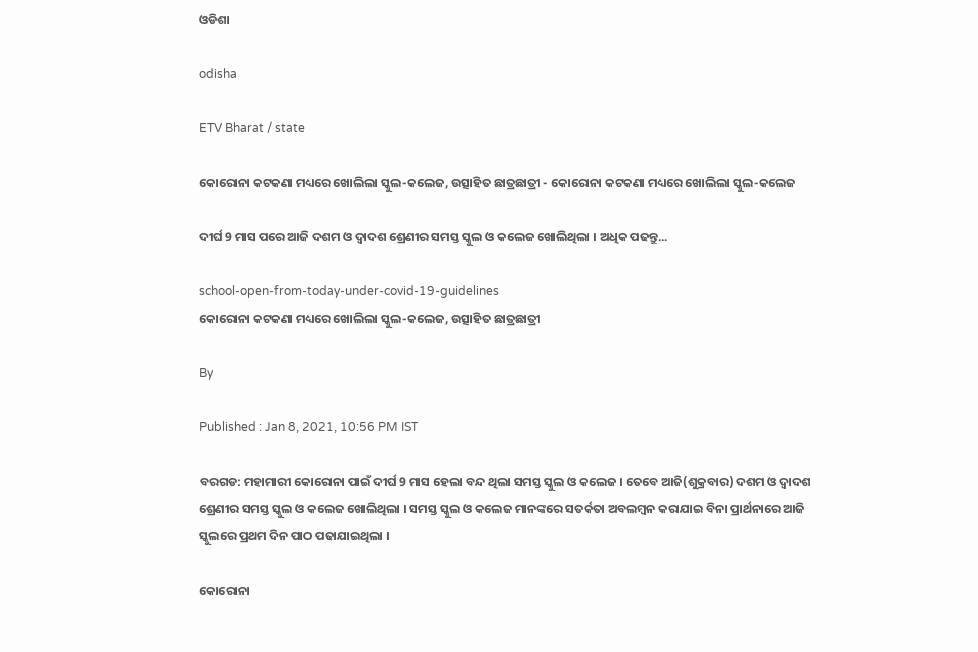ଓଡିଶା

odisha

ETV Bharat / state

କୋରୋନା କଟକଣା ମଧ୍ୟରେ ଖୋଲିଲା ସ୍କୁଲ-କଲେଜ, ଉତ୍ସାହିତ ଛାତ୍ରଛାତ୍ରୀ - କୋରୋନା କଟକଣା ମଧ୍ୟରେ ଖୋଲିଲା ସ୍କୁଲ-କଲେଜ

ଦୀର୍ଘ 9 ମାସ ପରେ ଆଜି ଦଶମ ଓ ଦ୍ଵାଦଶ ଶ୍ରେଣୀର ସମସ୍ତ ସ୍କୁଲ ଓ କଲେଜ ଖୋଲିଥିଲା । ଅଧିକ ପଢନ୍ତୁ...

school-open-from-today-under-covid-19-guidelines
କୋରୋନା କଟକଣା ମଧ୍ୟରେ ଖୋଲିଲା ସ୍କୁଲ-କଲେଜ, ଉତ୍ସାହିତ ଛାତ୍ରଛାତ୍ରୀ

By

Published : Jan 8, 2021, 10:56 PM IST

ବରଗଡ: ମହାମାରୀ କୋରୋନା ପାଇଁ ଦୀର୍ଘ 9 ମାସ ହେଲା ବନ୍ଦ ଥିଲା ସମସ୍ତ ସ୍କୁଲ ଓ କଲେଜ । ତେବେ ଆଜି(ଶୁକ୍ରବାର) ଦଶମ ଓ ଦ୍ଵାଦଶ ଶ୍ରେଣୀର ସମସ୍ତ ସ୍କୁଲ ଓ କଲେଜ ଖୋଲିଥିଲା । ସମସ୍ତ ସ୍କୁଲ ଓ କଲେଜ ମାନଙ୍କରେ ସତର୍କତା ଅବଲମ୍ବନ କରାଯାଇ ବିନା ପ୍ରାର୍ଥନାରେ ଆଜି ସ୍କୁଲରେ ପ୍ରଥମ ଦିନ ପାଠ ପଢାଯାଇଥିଲା ।

କୋରୋନା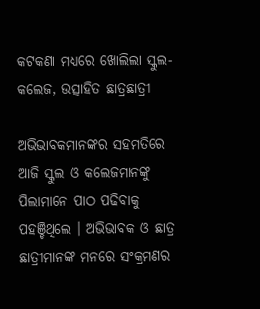କଟକଣା ମଧ୍ୟରେ ଖୋଲିଲା ସ୍କୁଲ-କଲେଜ, ଉତ୍ସାହିତ ଛାତ୍ରଛାତ୍ରୀ

ଅଭିଭାବକମାନଙ୍କର ସହମତିରେ ଆଜି ସ୍କୁଲ ଓ କଲେଜମାନଙ୍କୁ ପିଲାମାନେ ପାଠ ପଢିବାକୁ ପହଞ୍ଚିଥିଲେ । ଅଭିଭାବକ ଓ ଛାତ୍ର ଛାତ୍ରୀମାନଙ୍କ ମନରେ ସଂକ୍ରମଣର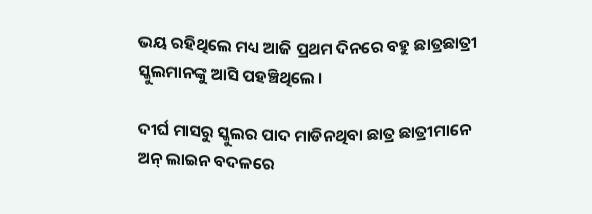ଭୟ ରହିଥିଲେ ମଧ୍ୟ ଆଜି ପ୍ରଥମ ଦିନରେ ବହୁ ଛାତ୍ରଛାତ୍ରୀ ସ୍କୁଲମାନଙ୍କୁ ଆସି ପହଞ୍ଚିଥିଲେ ।

ଦୀର୍ଘ ମାସରୁ ସ୍କୁଲର ପାଦ ମାଡିନଥିବା ଛାତ୍ର ଛାତ୍ରୀମାନେ ଅନ୍ ଲାଇନ ବଦଳରେ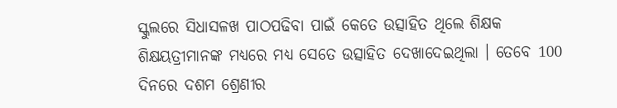ସ୍କୁଲରେ ସିଧାସଳଖ ପାଠପଢିବା ପାଇଁ କେତେ ଉତ୍ସାହିତ ଥିଲେ ଶିକ୍ଷକ ଶିକ୍ଷୟତ୍ରୀମାନଙ୍କ ମଧ୍ୟରେ ମଧ୍ୟ ସେତେ ଉତ୍ସାହିତ ଦେଖାଦେଇଥିଲା । ତେବେ 100 ଦିନରେ ଦଶମ ଶ୍ରେଣୀର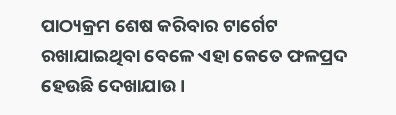ପାଠ୍ୟକ୍ରମ ଶେଷ କରିବାର ଟାର୍ଗେଟ ରଖାଯାଇଥିବା ବେଳେ ଏହା କେତେ ଫଳପ୍ରଦ ହେଉଛି ଦେଖାଯାଉ ।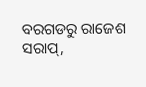ବରଗଡରୁ ରାଜେଶ ସରାପ୍‌,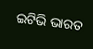ଇଟିଭି ଭାରତ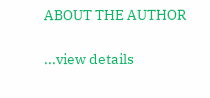ABOUT THE AUTHOR

...view details